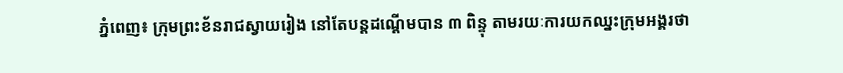ភ្នំពេញ៖ ក្រុមព្រះខ័នរាជស្វាយរៀង នៅតែបន្តដណ្តើមបាន ៣ ពិន្ទុ តាមរយៈការយកឈ្នះក្រុមអង្គរថា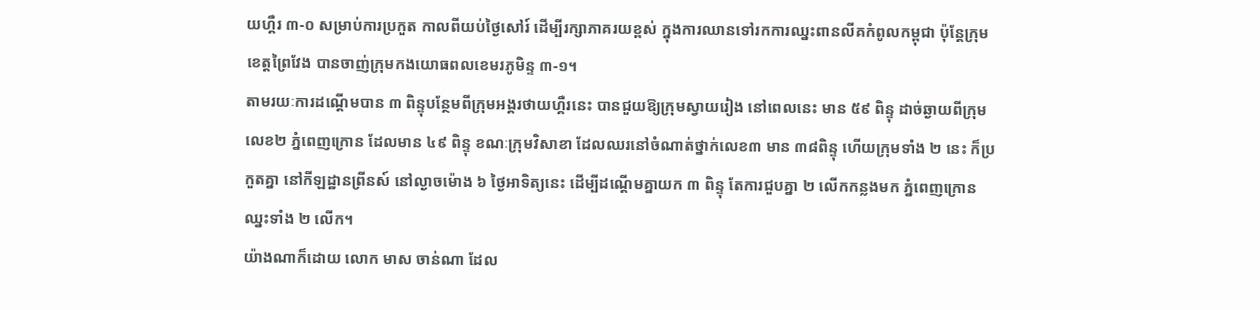យហ្គឺរ ៣-០ សម្រាប់ការប្រកួត កាលពីយប់ថ្ងៃសៅរ៍ ដើម្បីរក្សាភាគរយខ្ពស់ ក្នុងការឈានទៅរកការឈ្នះពានលីគកំពូលកម្ពុជា ប៉ុន្តែក្រុមខេត្តព្រៃវែង បានចាញ់ក្រុមកងយោធពលខេមរភូមិន្ទ ៣-១។
តាមរយៈការដណ្តើមបាន ៣ ពិន្ទុបន្ថែមពីក្រុមអង្គរថាយហ្គឺរនេះ បានជួយឱ្យក្រុមស្វាយរៀង នៅពេលនេះ មាន ៥៩ ពិន្ទុ ដាច់ឆ្ងាយពីក្រុមលេខ២ ភ្នំពេញក្រោន ដែលមាន ៤៩ ពិន្ទុ ខណៈក្រុមវិសាខា ដែលឈរនៅចំណាត់ថ្នាក់លេខ៣ មាន ៣៨ពិន្ទុ ហើយក្រុមទាំង ២ នេះ ក៏ប្រកួតគ្នា នៅកីឡដ្ឋានព្រីនស៍ នៅល្ងាចម៉ោង ៦ ថ្ងៃអាទិត្យនេះ ដើម្បីដណ្តើមគ្នាយក ៣ ពិន្ទុ តែការជួបគ្នា ២ លើកកន្លងមក ភ្នំពេញក្រោន ឈ្នះទាំង ២ លើក។
យ៉ាងណាក៏ដោយ លោក មាស ចាន់ណា ដែល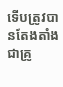ទើបត្រូវបានតែងតាំងជាគ្រូ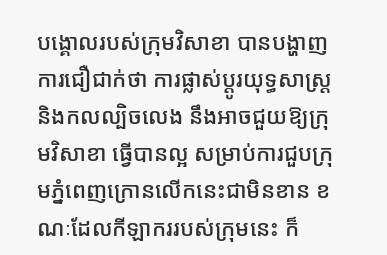បង្គោលរបស់ក្រុមវិសាខា បានបង្ហាញការជឿជាក់ថា ការផ្លាស់ប្តូរយុទ្ធសាស្រ្ត និងកលល្បិចលេង នឹងអាចជួយឱ្យក្រុមវិសាខា ធ្វើបានល្អ សម្រាប់ការជួបក្រុមភ្នំពេញក្រោនលើកនេះជាមិនខាន ខណៈដែលកីឡាកររបស់ក្រុមនេះ ក៏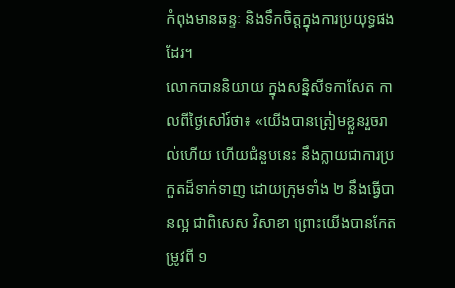កំពុងមានឆន្ទៈ និងទឹកចិត្តក្នុងការប្រយុទ្ធផងដែរ។
លោកបាននិយាយ ក្នុងសន្និសីទកាសែត កាលពីថ្ងៃសៅរ៍ថា៖ «យើងបានត្រៀមខ្លួនរួចរាល់ហើយ ហើយជំនួបនេះ នឹងក្លាយជាការប្រកួតដ៏ទាក់ទាញ ដោយក្រុមទាំង ២ នឹងធ្វើបានល្អ ជាពិសេស វិសាខា ព្រោះយើងបានកែតម្រូវពី ១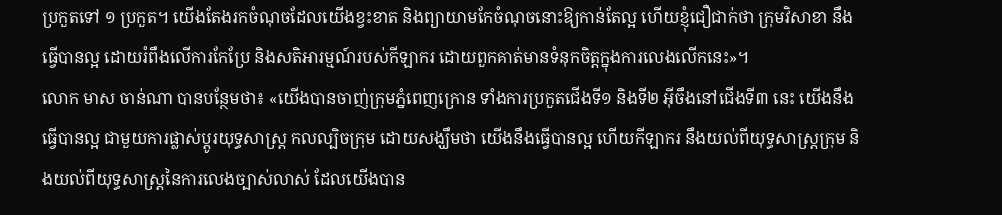ប្រកួតទៅ ១ ប្រកួត។ យើងតែងរកចំណុចដែលយើងខ្វះខាត និងព្យាយាមកែចំណុចនោះឱ្យកាន់តែល្អ ហើយខ្ញុំជឿជាក់ថា ក្រុមវិសាខា នឹងធ្វើបានល្អ ដោយរំពឹងលើការកែប្រែ និងសតិអារម្មណ៍របស់កីឡាករ ដោយពួកគាត់មានទំនុកចិត្តក្នុងការលេងលើកនេះ»។
លោក មាស ចាន់ណា បានបន្ថែមថា៖ «យើងបានចាញ់ក្រុមភ្នំពេញក្រោន ទាំងការប្រកួតជើងទី១ និងទី២ អ៊ីចឹងនៅជើងទី៣ នេះ យើងនឹងធ្វើបានល្អ ជាមួយការផ្លាស់ប្តូរយុទ្ធសាស្រ្ត កលល្បិចក្រុម ដោយសង្ឃឹមថា យើងនឹងធ្វើបានល្អ ហើយកីឡាករ នឹងយល់ពីយុទ្ធសាស្រ្តក្រុម និងយល់ពីយុទ្ធសាស្រ្តនៃការលេងច្បាស់លាស់ ដែលយើងបាន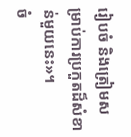រៀបចំ និងត្រៀមសម្រាប់ការប្រកួតដ៏សំខាន់មួយនេះ»។
ចំ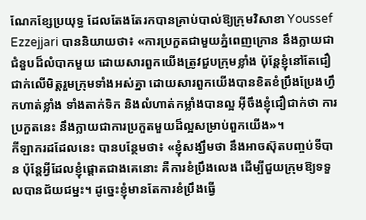ណែកខ្សែប្រយុទ្ធ ដែលតែងតែរកបានគ្រាប់បាល់ឱ្យក្រុមវិសាខា Youssef Ezzejjari បាននិយាយថា៖ «ការប្រកួតជាមួយភ្នំពេញក្រោន នឹងក្លាយជាជំនួបដ៏លំបាកមួយ ដោយសារពួកយើងត្រូវជួបក្រុមខ្លាំង ប៉ុន្ដែខ្ញុំនៅតែជឿជាក់លើមិត្តរួមក្រុមទាំងអស់គ្នា ដោយសារពួកយើងបានខិតខំប្រឹងប្រែងហ្វឹកហាត់ខ្លាំង ទាំងតាក់ទិក និងលំហាត់កម្លាំងបានល្អ អ៊ីចឹងខ្ញុំជឿជាក់ថា ការប្រកួតនេះ នឹងក្លាយជាការប្រកួតមួយដ៏ល្អសម្រាប់ពួកយើង»។
កីឡាករដដែលនេះ បានបន្ថែមថា៖ «ខ្ញុំសង្ឃឹមថា នឹងអាចស៊ុតបញ្ចប់ទីបាន ប៉ុន្ដែអ្វីដែលខ្ញុំផ្ដោតជាងគេនោះ គឺការខំប្រឹងលេង ដើម្បីជួយក្រុមឱ្យទទួលបានជ័យជម្នះ។ ដូច្នេះខ្ញុំមានតែការខំប្រឹងធ្វើ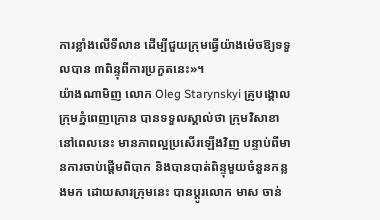ការខ្លាំងលើទីលាន ដើម្បីជួយក្រុមធ្វើយ៉ាងម៉េចឱ្យទទួលបាន ៣ពិន្ទុពីការប្រកួតនេះ»។
យ៉ាងណាមិញ លោក Oleg Starynskyi គ្រូបង្គោលក្រុមភ្នំពេញក្រោន បានទទួលស្គាល់ថា ក្រុមវិសាខា នៅពេលនេះ មានភាពល្អប្រសើរឡើងវិញ បន្ទាប់ពីមានការចាប់ផ្តើមពិបាក និងបានបាត់ពិន្ទុមួយចំនួនកន្លងមក ដោយសារក្រុមនេះ បានប្តូរលោក មាស ចាន់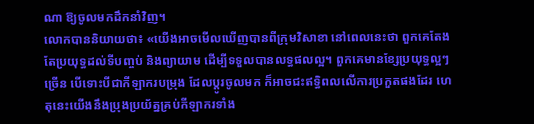ណា ឱ្យចូលមកដឹកនាំវិញ។
លោកបាននិយាយថា៖ «យើងអាចមើលឃើញបានពីក្រុមវិសាខា នៅពេលនេះថា ពួកគេតែងតែប្រយុទ្ធដល់ទីបញ្ចប់ និងព្យាយាម ដើម្បីទទួលបានលទ្ធផលល្អ។ ពួកគេមានខ្សែប្រយុទ្ធល្អៗច្រើន បើទោះបីជាកីឡាករបម្រុង ដែលប្តូរចូលមក ក៏អាចជះឥទ្ធិពលលើការប្រកួតផងដែរ ហេតុនេះយើងនឹងប្រុងប្រយ័ត្នគ្រប់កីឡាករទាំង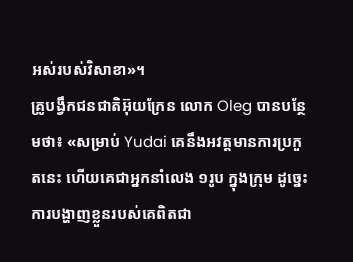អស់របស់វិសាខា»។
គ្រូបង្វឹកជនជាតិអ៊ុយក្រែន លោក Oleg បានបន្ថែមថា៖ «សម្រាប់ Yudai គេនឹងអវត្តមានការប្រកួតនេះ ហើយគេជាអ្នកនាំលេង ១រូប ក្នុងក្រុម ដូច្នេះការបង្ហាញខ្លួនរបស់គេពិតជា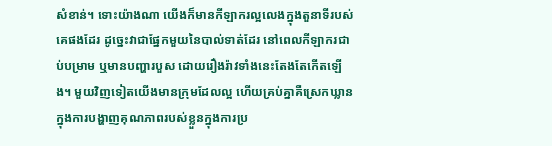សំខាន់។ ទោះយ៉ាងណា យើងក៏មានកីឡាករល្អលេងក្នុងតួនាទីរបស់គេផងដែរ ដូច្នេះវាជាផ្នែកមួយនៃបាល់ទាត់ដែរ នៅពេលកីឡាករជាប់បម្រាម ឬមានបញ្ហារបួស ដោយរឿងរ៉ាវទាំងនេះតែងតែកើតឡើង។ មួយវិញទៀតយើងមានក្រុមដែលល្អ ហើយគ្រប់គ្នាគឺស្រេកឃ្លានក្នុងការបង្ហាញគុណភាពរបស់ខ្លួនក្នុងការប្រ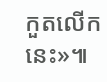កួតលើកនេះ»៕